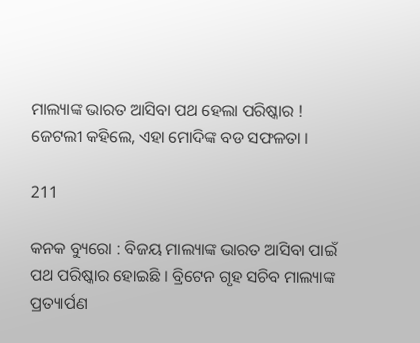ମାଲ୍ୟାଙ୍କ ଭାରତ ଆସିବା ପଥ ହେଲା ପରିଷ୍କାର ! ଜେଟଲୀ କହିଲେ, ଏହା ମୋଦିଙ୍କ ବଡ ସଫଳତା ।

211

କନକ ବ୍ୟୁରୋ : ବିଜୟ ମାଲ୍ୟାଙ୍କ ଭାରତ ଆସିବା ପାଇଁ ପଥ ପରିଷ୍କାର ହୋଇଛି । ବ୍ରିଟେନ ଗୃହ ସଚିବ ମାଲ୍ୟାଙ୍କ ପ୍ରତ୍ୟାର୍ପଣ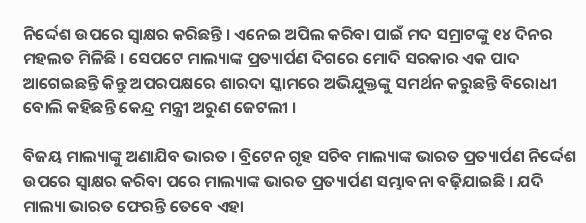ନିର୍ଦ୍ଦେଶ ଉପରେ ସ୍ୱାକ୍ଷର କରିଛନ୍ତି । ଏନେଇ ଅପିଲ କରିବା ପାଇଁ ମଦ ସମ୍ରାଟଙ୍କୁ ୧୪ ଦିନର ମହଲତ ମିଳିଛି । ସେପଟେ ମାଲ୍ୟାଙ୍କ ପ୍ରତ୍ୟାର୍ପଣ ଦିଗରେ ମୋଦି ସରକାର ଏକ ପାଦ ଆଗେଇଛନ୍ତି କିନ୍ତୁ ଅପରପକ୍ଷରେ ଶାରଦା ସ୍କାମରେ ଅଭିଯୁକ୍ତଙ୍କୁ ସମର୍ଥନ କରୁଛନ୍ତି ବିରୋଧୀ ବୋଲି କହିଛନ୍ତି କେନ୍ଦ୍ର ମନ୍ତ୍ରୀ ଅରୁଣ ଜେଟଲୀ ।

ବିଜୟ ମାଲ୍ୟାଙ୍କୁ ଅଣାଯିବ ଭାରତ । ବ୍ରିଟେନ ଗୃହ ସଚିବ ମାଲ୍ୟାଙ୍କ ଭାରତ ପ୍ରତ୍ୟାର୍ପଣ ନିର୍ଦ୍ଦେଶ ଉପରେ ସ୍ୱାକ୍ଷର କରିବା ପରେ ମାଲ୍ୟାଙ୍କ ଭାରତ ପ୍ରତ୍ୟାର୍ପଣ ସମ୍ଭାବନା ବଢ଼ିଯାଇଛି । ଯଦି ମାଲ୍ୟା ଭାରତ ଫେରନ୍ତି ତେବେ ଏହା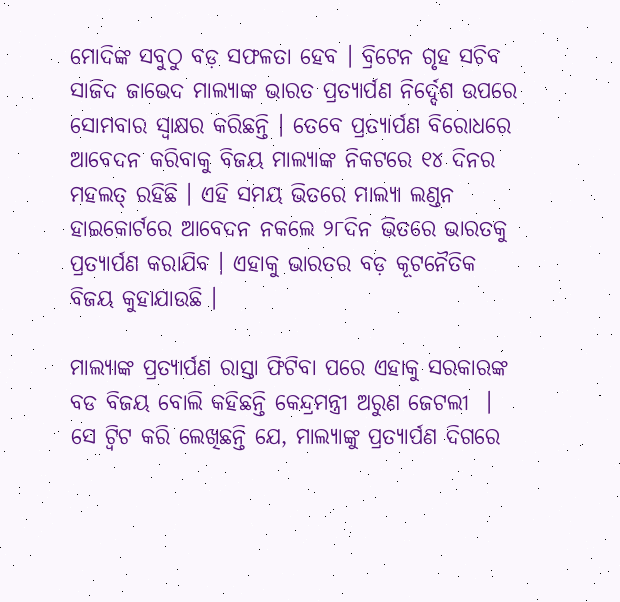ମୋଦିଙ୍କ ସବୁଠୁ ବଡ଼ ସଫଳତା ହେବ । ବ୍ରିଟେନ ଗୃହ ସଚିବ ସାଜିଦ ଜାଭେଦ ମାଲ୍ୟାଙ୍କ ଭାରତ ପ୍ରତ୍ୟାର୍ପଣ ନିର୍ଦ୍ଦେଶ ଉପରେ ସୋମବାର ସ୍ୱାକ୍ଷର କରିଛନ୍ତି । ତେବେ ପ୍ରତ୍ୟାର୍ପଣ ବିରୋଧରେ ଆବେଦନ କରିବାକୁ ବିଜୟ ମାଲ୍ୟାଙ୍କ ନିକଟରେ ୧୪ ଦିନର ମହଲତ୍ ରହିଛି । ଏହି ସମୟ ଭିତରେ ମାଲ୍ୟା ଲଣ୍ଡନ ହାଇକୋର୍ଟରେ ଆବେଦନ ନକଲେ ୨୮ଦିନ ଭିତରେ ଭାରତକୁ ପ୍ରତ୍ୟାର୍ପଣ କରାଯିବ । ଏହାକୁ ଭାରତର ବଡ଼ କୂଟନୈତିକ ବିଜୟ କୁହାଯାଉଛି ।

ମାଲ୍ୟାଙ୍କ ପ୍ରତ୍ୟାର୍ପଣ ରାସ୍ତା ଫିଟିବା ପରେ ଏହାକୁ ସରକାରଙ୍କ ବଡ ବିଜୟ ବୋଲି କହିଛନ୍ତି କେନ୍ଦ୍ରମନ୍ତ୍ରୀ ଅରୁଣ ଜେଟଲୀ  । ସେ ଟ୍ୱିଟ କରି ଲେଖିଛନ୍ତି ଯେ, ମାଲ୍ୟାଙ୍କୁ ପ୍ରତ୍ୟାର୍ପଣ ଦିଗରେ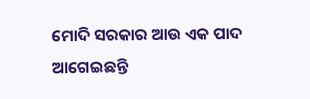ମୋଦି ସରକାର ଆଉ ଏକ ପାଦ ଆଗେଇଛନ୍ତି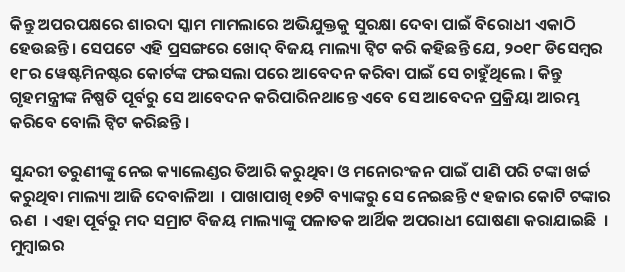କିନ୍ତୁ ଅପରପକ୍ଷରେ ଶାରଦା ସ୍କାମ ମାମଲାରେ ଅଭିଯୁକ୍ତକୁ ସୁରକ୍ଷା ଦେବା ପାଇଁ ବିରୋଧୀ ଏକାଠି ହେଉଛନ୍ତି । ସେପଟେ ଏହି ପ୍ରସଙ୍ଗରେ ଖୋଦ୍ ବିଜୟ ମାଲ୍ୟା ଟ୍ୱିଟ କରି କହିଛନ୍ତି ଯେ, ୨୦୧୮ ଡିସେମ୍ବର ୧୮ର ୱେଷ୍ଟମିନଷ୍ଟର କୋର୍ଟଙ୍କ ଫଇସଲା ପରେ ଆବେଦନ କରିବା ପାଇଁ ସେ ଚାହୁଁଥିଲେ । କିନ୍ତୁ ଗୃହମନ୍ତ୍ରୀଙ୍କ ନିଷ୍ପତି ପୂର୍ବରୁ ସେ ଆବେଦନ କରିପାରିନଥାନ୍ତେ ଏବେ ସେ ଆବେଦନ ପ୍ରକ୍ରିୟା ଆରମ୍ଭ କରିବେ ବୋଲି ଟ୍ୱିଟ କରିଛନ୍ତି ।

ସୁନ୍ଦରୀ ତରୁଣୀଙ୍କୁ ନେଇ କ୍ୟାଲେଣ୍ଡର ତିଆରି କରୁଥିବା ଓ ମନୋରଂଜନ ପାଇଁ ପାଣି ପରି ଟଙ୍କା ଖର୍ଚ୍ଚ କରୁଥିବା ମାଲ୍ୟା ଆଜି ଦେବାଳିଆ  । ପାଖାପାଖି ୧୭ଟି ବ୍ୟାଙ୍କରୁ ସେ ନେଇଛନ୍ତି ୯ ହଜାର କୋଟି ଟଙ୍କାର ଋଣ  । ଏହା ପୂର୍ବରୁ ମଦ ସମ୍ରାଟ ବିଜୟ ମାଲ୍ୟାଙ୍କୁ ପଳାତକ ଆର୍ଥିକ ଅପରାଧୀ ଘୋଷଣା କରାଯାଇଛି  । ମୁମ୍ବାଇର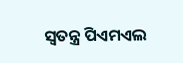ସ୍ୱତନ୍ତ୍ର ପିଏମଏଲ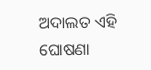ଅଦାଲତ ଏହି ଘୋଷଣା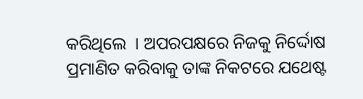କରିଥିଲେ  । ଅପରପକ୍ଷରେ ନିଜକୁ ନିର୍ଦ୍ଦୋଷ ପ୍ରମାଣିତ କରିବାକୁ ତାଙ୍କ ନିକଟରେ ଯଥେଷ୍ଟ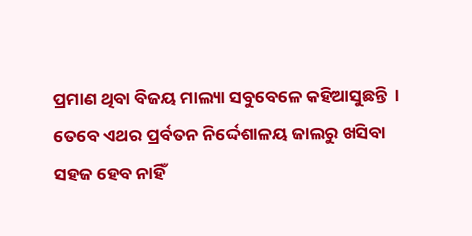ପ୍ରମାଣ ଥିବା ବିଜୟ ମାଲ୍ୟା ସବୁବେଳେ କହିଆସୁଛନ୍ତି  । ତେବେ ଏଥର ପ୍ରର୍ବତନ ନିର୍ଦ୍ଦେଶାଳୟ ଜାଲରୁ ଖସିବା ସହଜ ହେବ ନାହିଁ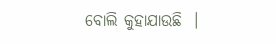ବୋଲି କୁହାଯାଉଛି  ।